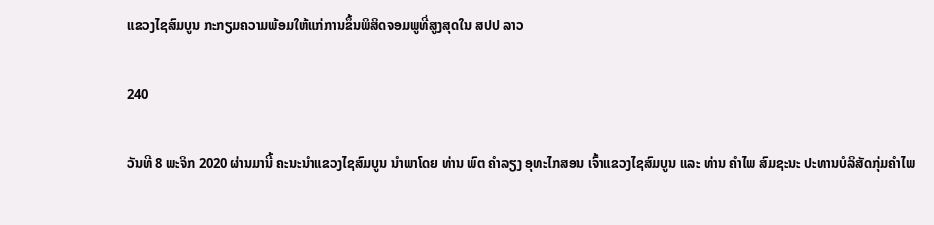ແຂວງໄຊສົມບູນ ກະກຽມຄວາມພ້ອມໃຫ້ແກ່ການຂຶ້ນພິສິດຈອມພູທີ່ສູງສຸດໃນ ສປປ ລາວ

240

ວັນທີ 8 ພະຈິກ 2020 ຜ່ານມານີ້ ຄະນະນໍາແຂວງໄຊສົມບູນ ນໍາພາໂດຍ ທ່ານ ພົຕ ຄໍາລຽງ ອຸທະໄກສອນ ເຈົ້າແຂວງໄຊສົມບູນ ແລະ ທ່ານ ຄໍາໄພ ສົມຊະນະ ປະທານບໍລິສັດກຸ່ມຄໍາໄພ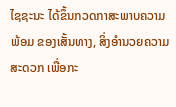ໄຊຊະນະ ໄດ້ຂຶ້ນກວດກາສະພາບຄວາມພ້ອມ ຂອງເສັ້ນທາງ, ສິ່ງອໍານວຍຄວາມສະດວກ ເພື່ອກະ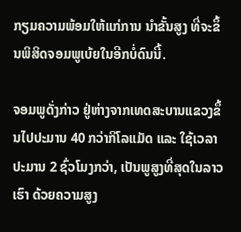ກຽມຄວາມພ້ອມໃຫ້ແກ່ການ ນໍາຂັ້ນສູງ ທີ່ຈະຂຶ້ນພິສິດຈອມພູເບ້ຍໃນອີກບໍ່ດົນນີ້.

ຈອມພູດັ່ງກ່າວ ຢູ່ຫ່າງຈາກເທດສະບານແຂວງຂຶ້ນໄປປະມານ 40 ກວ່າກິໂລແມັດ ແລະ ໃຊ້ເວລາ ປະມານ 2 ຊົ່ວໂມງກວ່າ, ເປັນພູສູງທີ່ສຸດໃນລາວເຮົາ ດ້ວຍຄວາມສູງ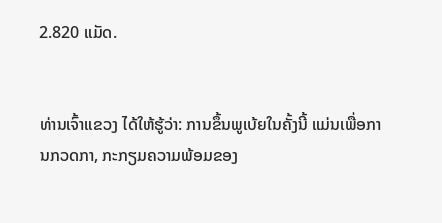2.820 ແມັດ.


ທ່ານເຈົ້າແຂວງ ໄດ້ໃຫ້ຮູ້ວ່າ: ການຂຶ້ນພູເບ້ຍໃນຄັ້ງນີ້ ແມ່ນເພື່ອການກວດກາ, ກະກຽມຄວາມພ້ອມຂອງ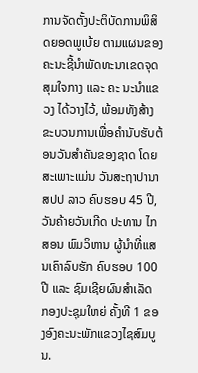ການຈັດຕັ້ງປະຕິບັດການພິສິດຍອດພູເບ້ຍ ຕາມແຜນຂອງຄະນະຊີ້ນໍາພັດທະນາເຂດຈຸດສຸມໃຈກາງ ແລະ ຄະ ນະນໍາແຂວງ ໄດ້ວາງໄວ້, ພ້ອມທັງສ້າງຂະບວນການເພື່ອຄຳນັບຮັບຕ້ອນວັນສໍາຄັນຂອງຊາດ ໂດຍສະເພາະແມ່ນ ວັນສະຖາປານາ ສປປ ລາວ ຄົບຮອບ 45 ປີ, ວັນຄ້າຍວັນເກີດ ປະທານ ໄກສອນ ພົມວິຫານ ຜູ້ນໍາທີ່ແສນເຄົາລົບຮັກ ຄົບຮອບ 100 ປີ ແລະ ຊົມເຊີຍຜົນສໍາເລັດ ກອງປະຊຸມໃຫຍ່ ຄັ້ງທີ 1 ຂອງອົງຄະນະພັກແຂວງໄຊສົມບູນ.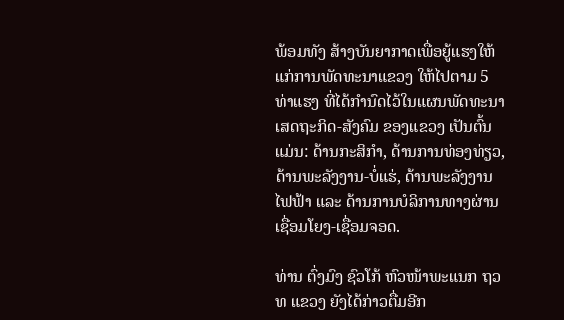ພ້ອມທັງ ສ້າງບັນຍາກາດເພື່ອຍູ້ແຮງໃຫ້ແກ່ການພັດທະນາແຂວງ ໃຫ້ໄປຕາມ 5 ທ່າແຮງ ທີ່ໄດ້ກໍານົດໄວ້ໃນແຜນພັດທະນາເສດຖະກິດ-ສັງຄົມ ຂອງແຂວງ ເປັນຕົ້ນແມ່ນ: ດ້ານກະສິກໍາ, ດ້ານການທ່ອງທ່ຽວ, ດ້ານພະລັງງານ-ບໍ່ແຮ່, ດ້ານພະລັງງານໄຟຟ້າ ແລະ ດ້ານການບໍລິການທາງຜ່ານເຊື່ອມໂຍງ-ເຊື່ອມຈອດ.

ທ່ານ ຕົ່ງມົງ ຊົວໂກ້ ຫົວໜ້າພະແນກ ຖວທ ແຂວງ ຍັງໄດ້ກ່າວຕື່ມອີກ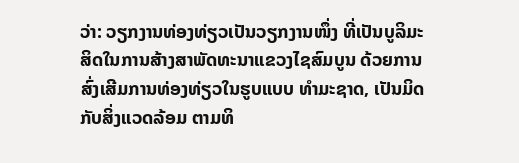ວ່າ: ວຽກງານທ່ອງທ່ຽວເປັນວຽກງານໜຶ່ງ ທີ່ເປັນບູລິມະສິດໃນການສ້າງສາພັດທະນາແຂວງໄຊສົມບູນ ດ້ວຍການສົ່ງເສີມການທ່ອງທ່ຽວໃນຮູບແບບ ທໍາມະຊາດ, ເປັນມິດກັບສິ່ງແວດລ້ອມ ຕາມທິ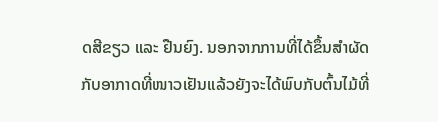ດສີຂຽວ ແລະ ຢືນຍົງ. ນອກຈາກການທີ່ໄດ້ຂຶ້ນສໍາຜັດກັບອາກາດທີ່ໜາວເຢັນແລ້ວຍັງຈະໄດ້ພົບກັບຕົ້ນໄມ້ທີ່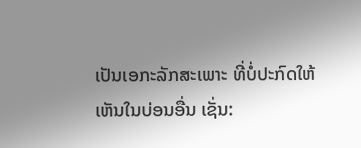ເປັນເອກະລັກສະເພາະ ທີ່ບໍ່ປະກົດໃຫ້ເຫັນໃນບ່ອນອື່ນ ເຊັ່ນ: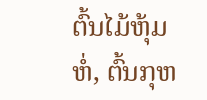ຕົ້ນໄມ້ຫຸ້ມຫໍ່, ຕົ້ນກຸຫ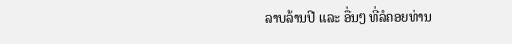ລາບລ້ານປີ ແລະ ອື່ນໆ ທີ່ລໍຄອຍທ່ານ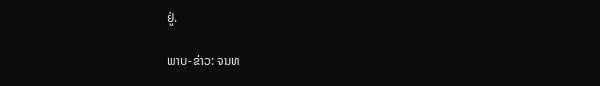ຢູ່.

ພາບ-ຂ່າວ: ຈນທ